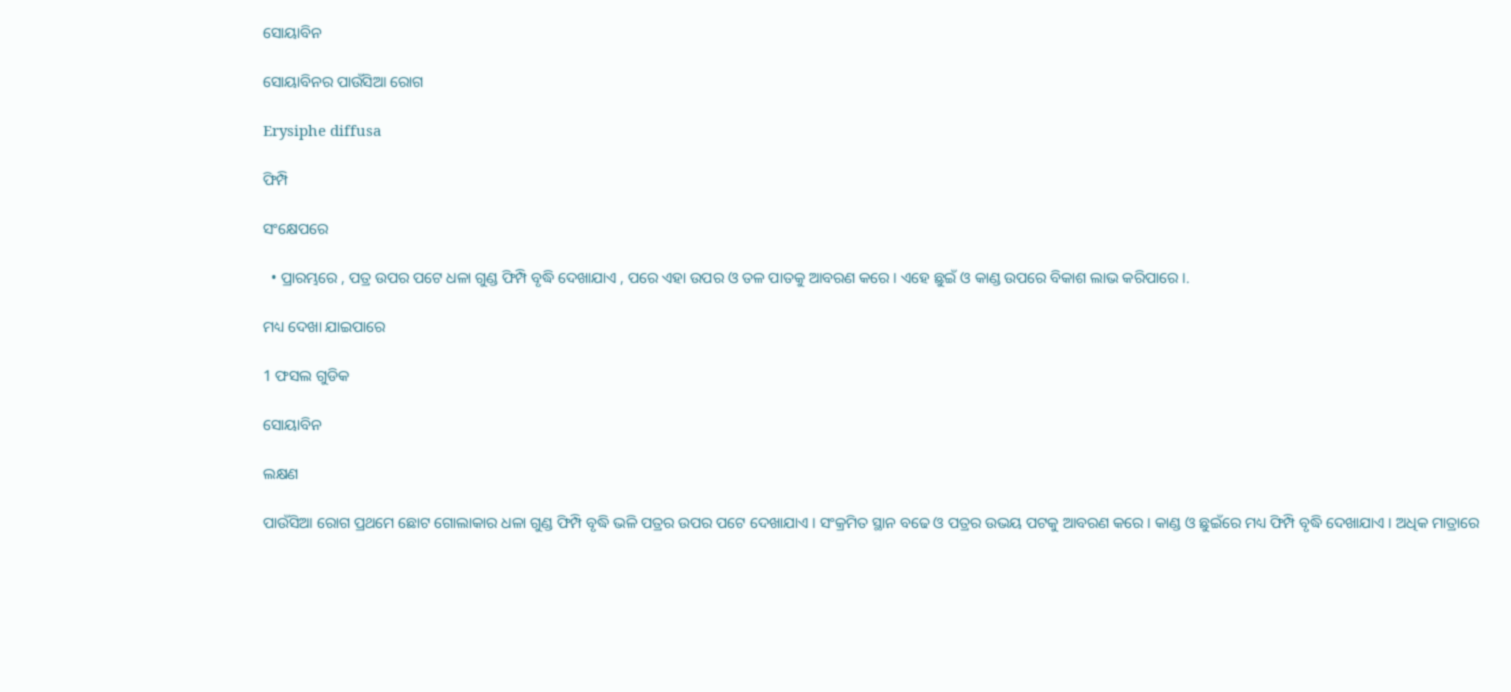ସୋୟାବିନ

ସୋୟାବିନର ପାଉଁସିଆ ରୋଗ

Erysiphe diffusa

ଫିମ୍ପି

ସଂକ୍ଷେପରେ

  • ପ୍ରାରମ୍ଭରେ , ପତ୍ର ଉପର ପଟେ ଧଳା ଗୁଣ୍ଡ ଫିମ୍ପି ବୃଦ୍ଧି ଦେଖାଯାଏ , ପରେ ଏହା ଉପର ଓ ତଳ ପାତକୁ ଆବରଣ କରେ । ଏହେ ଛୁଇଁ ଓ କାଣ୍ଡ ଉପରେ ବିକାଶ ଲାଭ କରିପାରେ ।.

ମଧ୍ୟ ଦେଖା ଯାଇପାରେ

1 ଫସଲ ଗୁଡିକ

ସୋୟାବିନ

ଲକ୍ଷଣ

ପାଉଁସିଆ ରୋଗ ପ୍ରଥମେ ଛୋଟ ଗୋଲାକାର ଧଳା ଗୁଣ୍ଡ ଫିମ୍ପି ବୃଦ୍ଧି ଭଳି ପତ୍ରର ଉପର ପଟେ ଦେଖାଯାଏ । ସଂକ୍ରମିତ ସ୍ଥାନ ବଢେ ଓ ପତ୍ରର ଉଭୟ ପଟକୁ ଆବରଣ କରେ । କାଣ୍ଡ ଓ ଛୁଇଁରେ ମଧ୍ୟ ଫିମ୍ପି ବୃଦ୍ଧି ଦେଖାଯାଏ । ଅଧିକ ମାତ୍ରାରେ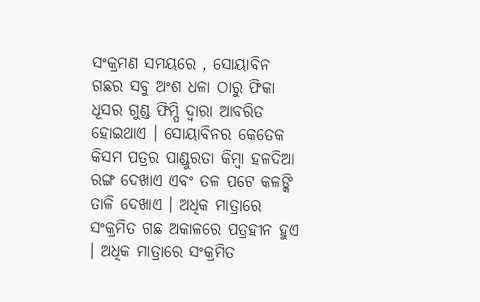ସଂକ୍ରମଣ ସମୟରେ , ସୋୟାବିନ ଗଛର ସବୁ ଅଂଶ ଧଳା ଠାରୁ ଫିକା ଧୂସର ଗୁଣ୍ଡ ଫିମ୍ପି ଦ୍ଵାରା ଆବରିତ ହୋଇଥାଏ । ସୋୟାବିନର କେତେକ କିସମ ପତ୍ରର ପାଣ୍ଡୁରତା କିମ୍ବା ହଳଦିଆ ରଙ୍ଗ ଦେଖାଏ ଏବଂ ତଳ ପଟେ କଳଙ୍କି ତାଳି ଦେଖାଏ । ଅଧିକ ମାତ୍ରାରେ ସଂକ୍ରମିତ ଗଛ ଅକାଳରେ ପତ୍ରହୀନ ହୁଏ । ଅଧିକ ମାତ୍ରାରେ ସଂକ୍ରମିତ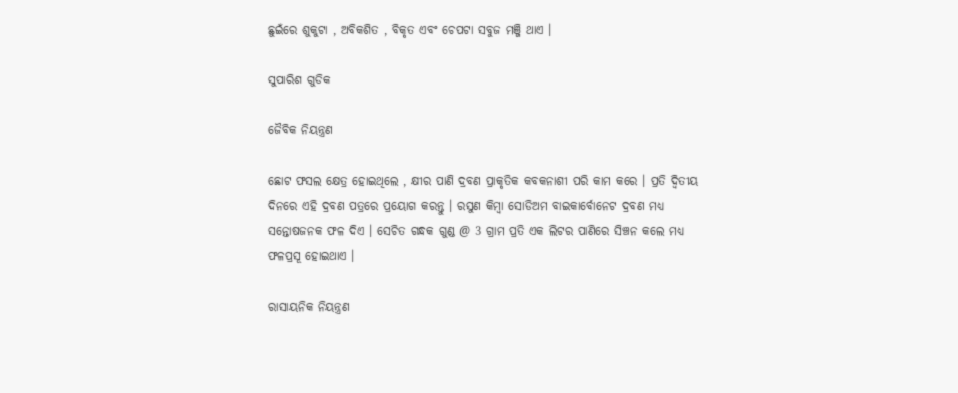ଛୁଇଁରେ ଶୁକୁଟା , ଅବିକଶିତ , ବିକୃତ ଏବଂ ଚେପଟା ସବୁଜ ମଞ୍ଜି ଥାଏ ।

ସୁପାରିଶ ଗୁଡିକ

ଜୈବିକ ନିୟନ୍ତ୍ରଣ

ଛୋଟ ଫସଲ କ୍ଷେତ୍ର ହୋଇଥିଲେ , କ୍ଷୀର ପାଣି ଦ୍ରବଣ ପ୍ରାକୃତିକ କବକନାଶୀ ପରି କାମ କରେ । ପ୍ରତି ଦ୍ଵିତୀୟ ଦିନରେ ଏହି ଦ୍ରବଣ ପତ୍ରରେ ପ୍ରୟୋଗ କରନ୍ତୁ । ରସୁଣ କିମ୍ବା ସୋଡିଅମ ବାଇକାର୍ବୋନେଟ ଦ୍ରବଣ ମଧ୍ୟ ସନ୍ତୋଷଜନକ ଫଳ ଦିଏ । ସେଚିତ ଗନ୍ଧକ ଗୁଣ୍ଡ @ 3 ଗ୍ରାମ ପ୍ରତି ଏକ ଲିଟର ପାଣିରେ ସିଞ୍ଚନ କଲେ ମଧ୍ୟ ଫଳପ୍ରସୂ ହୋଇଥାଏ ।

ରାସାୟନିକ ନିୟନ୍ତ୍ରଣ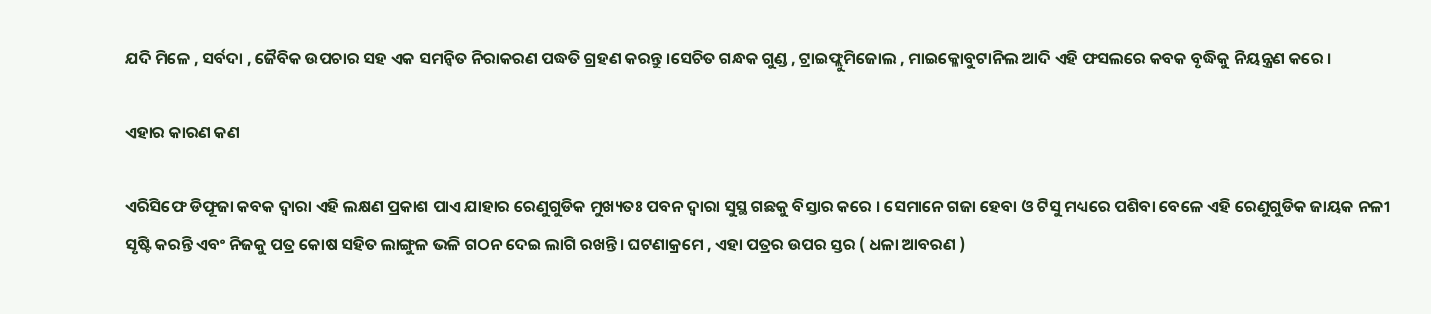ଯଦି ମିଳେ , ସର୍ବଦା , ଜୈବିକ ଉପଚାର ସହ ଏକ ସମନ୍ଵିତ ନିରାକରଣ ପଦ୍ଧତି ଗ୍ରହଣ କରନ୍ତୁ ।ସେଚିତ ଗନ୍ଧକ ଗୁଣ୍ଡ , ଟ୍ରାଇଫ୍ଲୁମିଜୋଲ , ମାଇକ୍ଳୋବୁଟାନିଲ ଆଦି ଏହି ଫସଲରେ କବକ ବୃଦ୍ଧିକୁ ନିୟନ୍ତ୍ରଣ କରେ ।

ଏହାର କାରଣ କଣ

ଏରିସିଫେ ଡିଫୂଜା କବକ ଦ୍ଵାରା ଏହି ଲକ୍ଷଣ ପ୍ରକାଶ ପାଏ ଯାହାର ରେଣୁଗୁଡିକ ମୁଖ୍ୟତଃ ପବନ ଦ୍ଵାରା ସୁସ୍ଥ ଗଛକୁ ବିସ୍ତାର କରେ । ସେମାନେ ଗଜା ହେବା ଓ ଟିସୁ ମଧ୍ୟରେ ପଶିବା ବେଳେ ଏହି ରେଣୁଗୁଡିକ ଜାୟକ ନଳୀ ସୃଷ୍ଟି କରନ୍ତି ଏବଂ ନିଜକୁ ପତ୍ର କୋଷ ସହିତ ଲାଙ୍ଗୁଳ ଭଳି ଗଠନ ଦେଇ ଲାଗି ରଖନ୍ତି। ଘଟଣାକ୍ରମେ , ଏହା ପତ୍ରର ଉପର ସ୍ତର ( ଧଳା ଆବରଣ )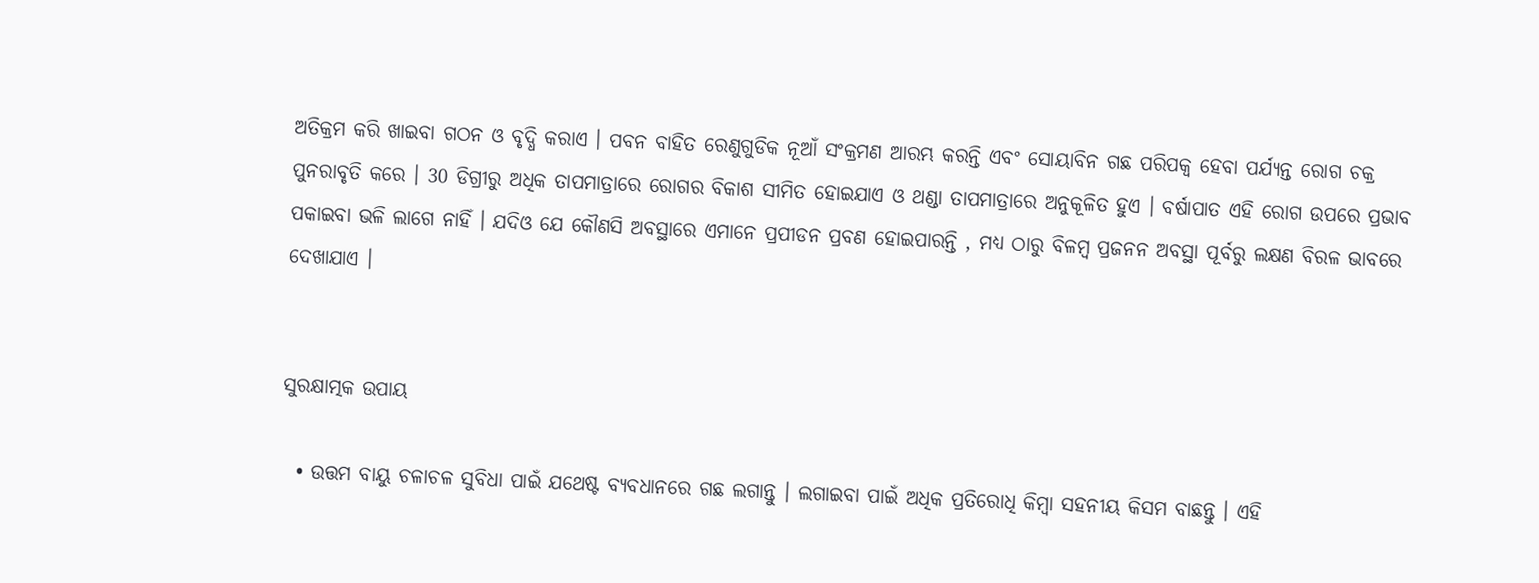ଅତିକ୍ରମ କରି ଖାଇବା ଗଠନ ଓ ବୃଦ୍ଧି କରାଏ । ପବନ ବାହିତ ରେଣୁଗୁଡିକ ନୂଆଁ ସଂକ୍ରମଣ ଆରମ୍ଭ କରନ୍ତି ଏବଂ ସୋୟାବିନ ଗଛ ପରିପକ୍ଵ ହେବା ପର୍ଯ୍ୟନ୍ତ ରୋଗ ଚକ୍ର ପୁନରାବୃତି କରେ । 30 ଡିଗ୍ରୀରୁ ଅଧିକ ତାପମାତ୍ରାରେ ରୋଗର ବିକାଶ ସୀମିତ ହୋଇଯାଏ ଓ ଥଣ୍ଡା ତାପମାତ୍ରାରେ ଅନୁକୂଳିତ ହୁଏ । ବର୍ଷାପାତ ଏହି ରୋଗ ଉପରେ ପ୍ରଭାବ ପକାଇବା ଭଳି ଲାଗେ ନାହିଁ । ଯଦିଓ ଯେ କୌଣସି ଅବସ୍ଥାରେ ଏମାନେ ପ୍ରପୀଡନ ପ୍ରବଣ ହୋଇପାରନ୍ତି , ମଧ୍ୟ ଠାରୁ ବିଳମ୍ବ ପ୍ରଜନନ ଅବସ୍ଥା ପୂର୍ବରୁ ଲକ୍ଷଣ ବିରଳ ଭାବରେ ଦେଖାଯାଏ ।


ସୁରକ୍ଷାତ୍ମକ ଉପାୟ

  • ଉତ୍ତମ ବାୟୁ ଚଳାଚଳ ସୁବିଧା ପାଇଁ ଯଥେଷ୍ଟ ବ୍ୟବଧାନରେ ଗଛ ଲଗାନ୍ତୁ । ଲଗାଇବା ପାଇଁ ଅଧିକ ପ୍ରତିରୋଧି କିମ୍ବା ସହନୀୟ କିସମ ବାଛନ୍ତୁ । ଏହି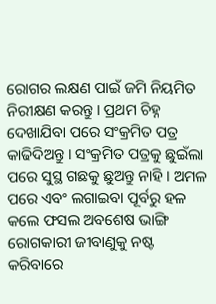ରୋଗର ଲକ୍ଷଣ ପାଇଁ ଜମି ନିୟମିତ ନିରୀକ୍ଷଣ କରନ୍ତୁ । ପ୍ରଥମ ଚିହ୍ନ ଦେଖାଯିବା ପରେ ସଂକ୍ରମିତ ପତ୍ର କାଢିଦିଅନ୍ତୁ । ସଂକ୍ରମିତ ପତ୍ରକୁ ଛୁଇଁଲା ପରେ ସୁସ୍ଥ ଗଛକୁ ଛୁଅନ୍ତୁ ନାହି । ଅମଳ ପରେ ଏବଂ ଲଗାଇବା ପୂର୍ବରୁ ହଳ କଲେ ଫସଲ ଅବଶେଷ ଭାଙ୍ଗି ରୋଗକାରୀ ଜୀବାଣୁକୁ ନଷ୍ଟ କରିବାରେ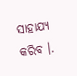ସାହାଯ୍ୟ କରିବ ।.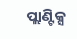ପ୍ଲାଣ୍ଟିକ୍ସ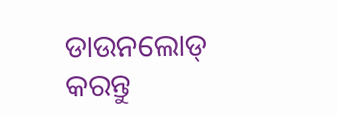ଡାଉନଲୋଡ୍ କରନ୍ତୁ